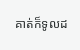គាត់ក៏ទូលដ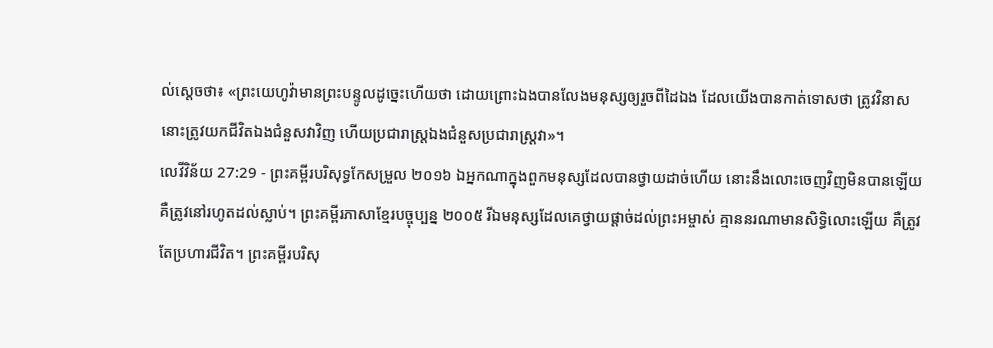ល់ស្តេចថា៖ «ព្រះយេហូវ៉ាមានព្រះបន្ទូលដូច្នេះហើយថា ដោយព្រោះឯងបានលែងមនុស្សឲ្យរួចពីដៃឯង ដែលយើងបានកាត់ទោសថា ត្រូវវិនាស នោះត្រូវយកជីវិតឯងជំនួសវាវិញ ហើយប្រជារាស្ត្រឯងជំនួសប្រជារាស្ត្រវា»។
លេវីវិន័យ 27:29 - ព្រះគម្ពីរបរិសុទ្ធកែសម្រួល ២០១៦ ឯអ្នកណាក្នុងពួកមនុស្សដែលបានថ្វាយដាច់ហើយ នោះនឹងលោះចេញវិញមិនបានឡើយ គឺត្រូវនៅរហូតដល់ស្លាប់។ ព្រះគម្ពីរភាសាខ្មែរបច្ចុប្បន្ន ២០០៥ រីឯមនុស្សដែលគេថ្វាយផ្ដាច់ដល់ព្រះអម្ចាស់ គ្មាននរណាមានសិទ្ធិលោះឡើយ គឺត្រូវតែប្រហារជីវិត។ ព្រះគម្ពីរបរិសុ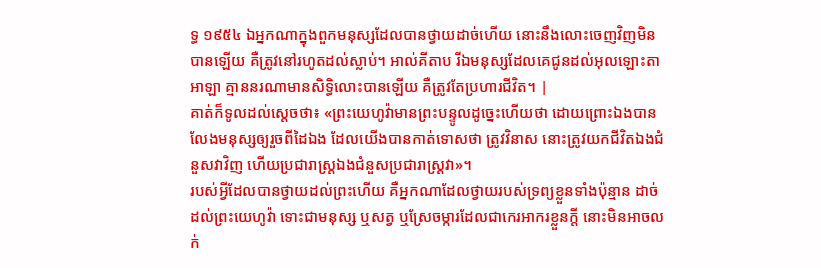ទ្ធ ១៩៥៤ ឯអ្នកណាក្នុងពួកមនុស្សដែលបានថ្វាយដាច់ហើយ នោះនឹងលោះចេញវិញមិនបានឡើយ គឺត្រូវនៅរហូតដល់ស្លាប់។ អាល់គីតាប រីឯមនុស្សដែលគេជូនដល់អុលឡោះតាអាឡា គ្មាននរណាមានសិទ្ធិលោះបានឡើយ គឺត្រូវតែប្រហារជីវិត។ |
គាត់ក៏ទូលដល់ស្តេចថា៖ «ព្រះយេហូវ៉ាមានព្រះបន្ទូលដូច្នេះហើយថា ដោយព្រោះឯងបានលែងមនុស្សឲ្យរួចពីដៃឯង ដែលយើងបានកាត់ទោសថា ត្រូវវិនាស នោះត្រូវយកជីវិតឯងជំនួសវាវិញ ហើយប្រជារាស្ត្រឯងជំនួសប្រជារាស្ត្រវា»។
របស់អ្វីដែលបានថ្វាយដល់ព្រះហើយ គឺអ្នកណាដែលថ្វាយរបស់ទ្រព្យខ្លួនទាំងប៉ុន្មាន ដាច់ដល់ព្រះយេហូវ៉ា ទោះជាមនុស្ស ឬសត្វ ឬស្រែចម្ការដែលជាកេរអាករខ្លួនក្តី នោះមិនអាចលក់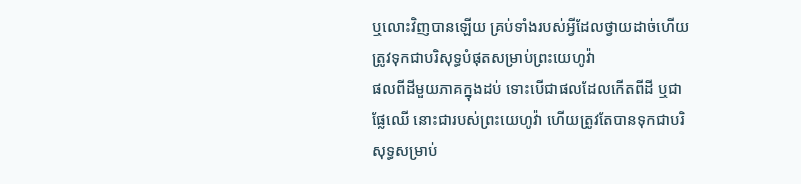ឬលោះវិញបានឡើយ គ្រប់ទាំងរបស់អ្វីដែលថ្វាយដាច់ហើយ ត្រូវទុកជាបរិសុទ្ធបំផុតសម្រាប់ព្រះយេហូវ៉ា
ផលពីដីមួយភាគក្នុងដប់ ទោះបើជាផលដែលកើតពីដី ឬជាផ្លែឈើ នោះជារបស់ព្រះយេហូវ៉ា ហើយត្រូវតែបានទុកជាបរិសុទ្ធសម្រាប់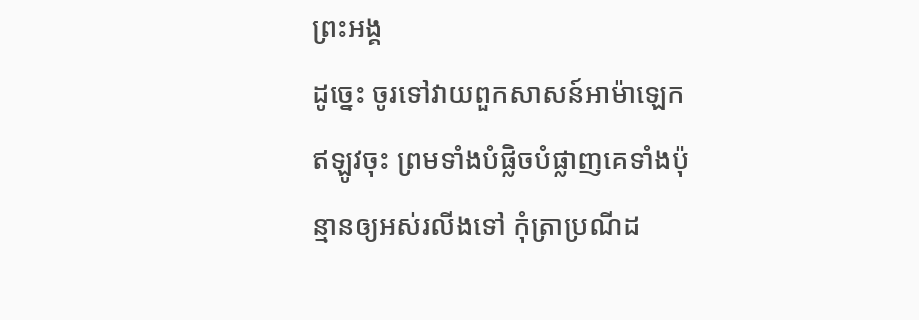ព្រះអង្គ
ដូច្នេះ ចូរទៅវាយពួកសាសន៍អាម៉ាឡេកឥឡូវចុះ ព្រមទាំងបំផ្លិចបំផ្លាញគេទាំងប៉ុន្មានឲ្យអស់រលីងទៅ កុំត្រាប្រណីដ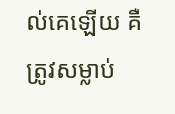ល់គេឡើយ គឺត្រូវសម្លាប់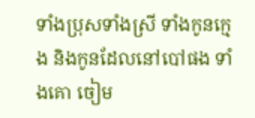ទាំងប្រុសទាំងស្រី ទាំងកូនក្មេង និងកូនដែលនៅបៅផង ទាំងគោ ចៀម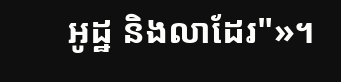អូដ្ឋ និងលាដែរ"»។